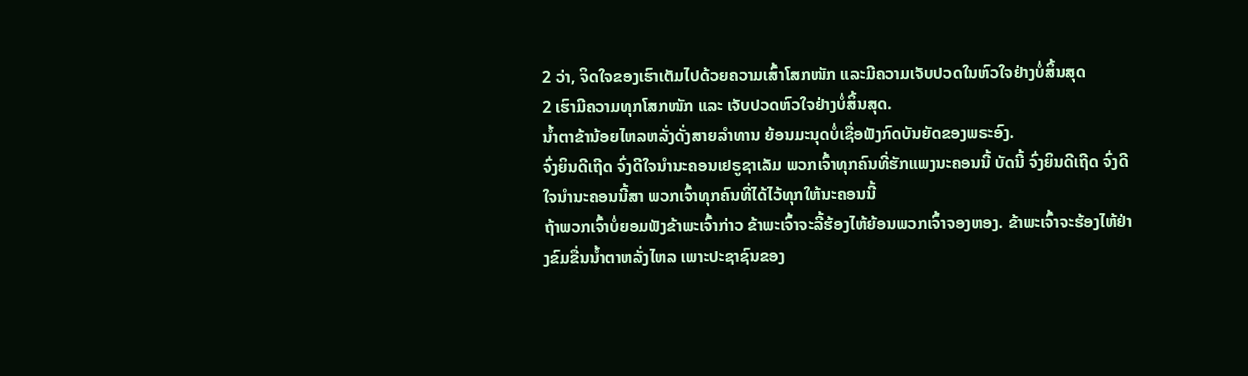2 ວ່າ, ຈິດໃຈຂອງເຮົາເຕັມໄປດ້ວຍຄວາມເສົ້າໂສກໜັກ ແລະມີຄວາມເຈັບປວດໃນຫົວໃຈຢ່າງບໍ່ສິ້ນສຸດ
2 ເຮົາມີຄວາມທຸກໂສກໜັກ ແລະ ເຈັບປວດຫົວໃຈຢ່າງບໍ່ສິ້ນສຸດ.
ນໍ້າຕາຂ້ານ້ອຍໄຫລຫລັ່ງດັ່ງສາຍລຳທານ ຍ້ອນມະນຸດບໍ່ເຊື່ອຟັງກົດບັນຍັດຂອງພຣະອົງ.
ຈົ່ງຍິນດີເຖີດ ຈົ່ງດີໃຈນຳນະຄອນເຢຣູຊາເລັມ ພວກເຈົ້າທຸກຄົນທີ່ຮັກແພງນະຄອນນີ້ ບັດນີ້ ຈົ່ງຍິນດີເຖີດ ຈົ່ງດີໃຈນຳນະຄອນນີ້ສາ ພວກເຈົ້າທຸກຄົນທີ່ໄດ້ໄວ້ທຸກໃຫ້ນະຄອນນີ້
ຖ້າພວກເຈົ້າບໍ່ຍອມຟັງຂ້າພະເຈົ້າກ່າວ ຂ້າພະເຈົ້າຈະລີ້ຮ້ອງໄຫ້ຍ້ອນພວກເຈົ້າຈອງຫອງ. ຂ້າພະເຈົ້າຈະຮ້ອງໄຫ້ຢ່າງຂົມຂື່ນນໍ້າຕາຫລັ່ງໄຫລ ເພາະປະຊາຊົນຂອງ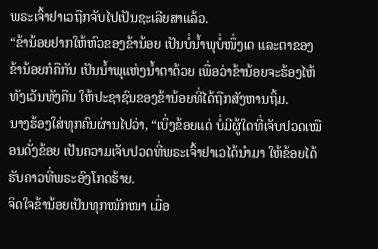ພຣະເຈົ້າຢາເວຖືກຈັບໄປເປັນຊະເລີຍສາແລ້ວ.
“ຂ້ານ້ອຍຢາກໃຫ້ຫົວຂອງຂ້ານ້ອຍ ເປັນບໍ່ນໍ້າພຸບໍ່ໜຶ່ງເດ ແລະຕາຂອງຂ້ານ້ອຍກໍຄືກັນ ເປັນນໍ້າພຸແຫ່ງນໍ້າຕາດ້ວຍ ເພື່ອວ່າຂ້ານ້ອຍຈະຮ້ອງໄຫ້ທັງເວັນທັງຄືນ ໃຫ້ປະຊາຊົນຂອງຂ້ານ້ອຍທີ່ໄດ້ຖືກສັງຫານຖິ້ມ.
ນາງຮ້ອງໃສ່ທຸກຄົນຜ່ານໄປວ່າ, “ເບິ່ງຂ້ອຍແດ່ ບໍ່ມີຜູ້ໃດທີ່ເຈັບປວດເໝືອນດັ່ງຂ້ອຍ ເປັນຄວາມເຈັບປວດທີ່ພຣະເຈົ້າຢາເວໄດ້ນຳມາ ໃຫ້ຂ້ອຍໄດ້ຮັບຄາວທີ່ພຣະອົງໂກດຮ້າຍ.
ຈິດໃຈຂ້ານ້ອຍເປັນທຸກໜັກໜາ ເມື່ອ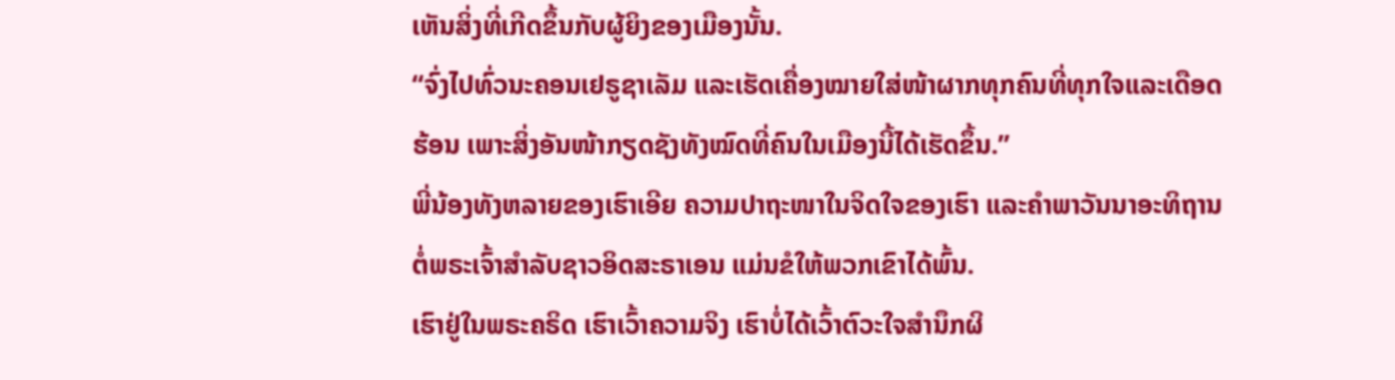ເຫັນສິ່ງທີ່ເກີດຂຶ້ນກັບຜູ້ຍິງຂອງເມືອງນັ້ນ.
“ຈົ່ງໄປທົ່ວນະຄອນເຢຣູຊາເລັມ ແລະເຮັດເຄື່ອງໝາຍໃສ່ໜ້າຜາກທຸກຄົນທີ່ທຸກໃຈແລະເດືອດຮ້ອນ ເພາະສິ່ງອັນໜ້າກຽດຊັງທັງໝົດທີ່ຄົນໃນເມືອງນີ້ໄດ້ເຮັດຂຶ້ນ.”
ພີ່ນ້ອງທັງຫລາຍຂອງເຮົາເອີຍ ຄວາມປາຖະໜາໃນຈິດໃຈຂອງເຮົາ ແລະຄຳພາວັນນາອະທິຖານຕໍ່ພຣະເຈົ້າສຳລັບຊາວອິດສະຣາເອນ ແມ່ນຂໍໃຫ້ພວກເຂົາໄດ້ພົ້ນ.
ເຮົາຢູ່ໃນພຣະຄຣິດ ເຮົາເວົ້າຄວາມຈິງ ເຮົາບໍ່ໄດ້ເວົ້າຕົວະໃຈສຳນຶກຜິ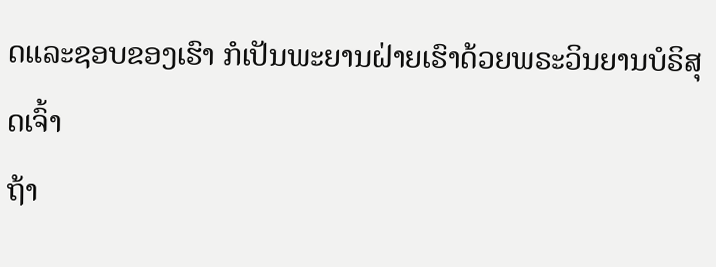ດແລະຊອບຂອງເຮົາ ກໍເປັນພະຍານຝ່າຍເຮົາດ້ວຍພຣະວິນຍານບໍຣິສຸດເຈົ້າ
ຖ້າ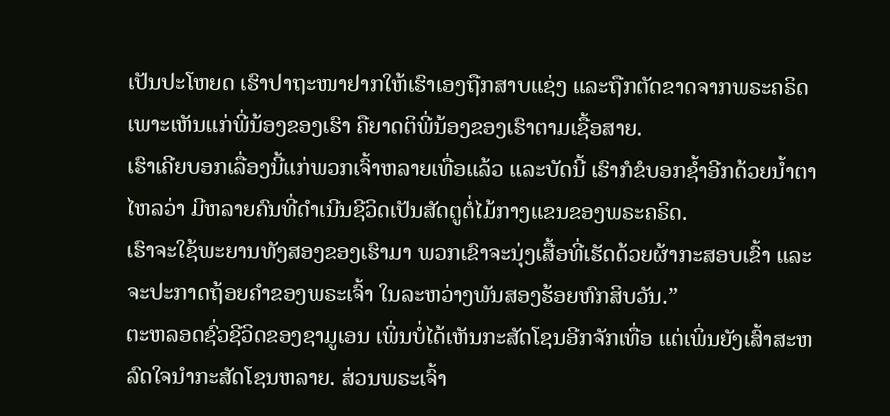ເປັນປະໂຫຍດ ເຮົາປາຖະໜາຢາກໃຫ້ເຮົາເອງຖືກສາບແຊ່ງ ແລະຖືກຕັດຂາດຈາກພຣະຄຣິດ ເພາະເຫັນແກ່ພີ່ນ້ອງຂອງເຮົາ ຄືຍາດຕິພີ່ນ້ອງຂອງເຮົາຕາມເຊື້ອສາຍ.
ເຮົາເຄີຍບອກເລື່ອງນີ້ແກ່ພວກເຈົ້າຫລາຍເທື່ອແລ້ວ ແລະບັດນີ້ ເຮົາກໍຂໍບອກຊໍ້າອີກດ້ວຍນໍ້າຕາໄຫລວ່າ ມີຫລາຍຄົນທີ່ດຳເນີນຊີວິດເປັນສັດຕູຕໍ່ໄມ້ກາງແຂນຂອງພຣະຄຣິດ.
ເຮົາຈະໃຊ້ພະຍານທັງສອງຂອງເຮົາມາ ພວກເຂົາຈະນຸ່ງເສື້ອທີ່ເຮັດດ້ວຍຜ້າກະສອບເຂົ້າ ແລະຈະປະກາດຖ້ອຍຄຳຂອງພຣະເຈົ້າ ໃນລະຫວ່າງພັນສອງຮ້ອຍຫົກສິບວັນ.”
ຕະຫລອດຊົ່ວຊີວິດຂອງຊາມູເອນ ເພິ່ນບໍ່ໄດ້ເຫັນກະສັດໂຊນອີກຈັກເທື່ອ ແຕ່ເພິ່ນຍັງເສົ້າສະຫລົດໃຈນຳກະສັດໂຊນຫລາຍ. ສ່ວນພຣະເຈົ້າ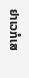ຢາເວກໍເສ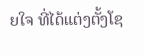ຍໃຈ ທີ່ໄດ້ແຕ່ງຕັ້ງໂຊ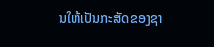ນໃຫ້ເປັນກະສັດຂອງຊາ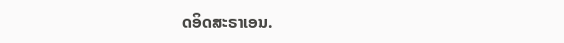ດອິດສະຣາເອນ.